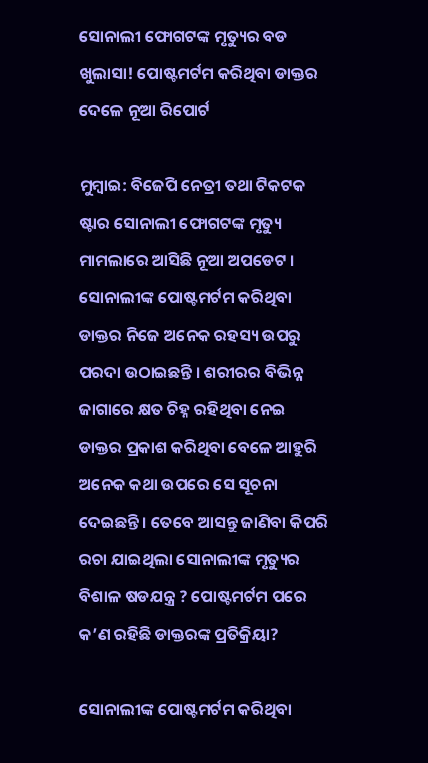ସୋନାଲୀ ଫୋଗଟଙ୍କ ମୃତ୍ୟୁର ବଡ ଖୁଲାସା! ପୋଷ୍ଟମର୍ଟମ କରିଥିବା ଡାକ୍ତର ଦେଳେ ନୂଆ ରିପୋର୍ଟ

ମୁମ୍ବାଇ: ବିଜେପି ନେତ୍ରୀ ତଥା ଟିକଟକ ଷ୍ଟାର ସୋନାଲୀ ଫୋଗଟଙ୍କ ମୃତ୍ୟୁ ମାମଲାରେ ଆସିଛି ନୂଆ ଅପଡେଟ । ସୋନାଲୀଙ୍କ ପୋଷ୍ଟମର୍ଟମ କରିଥିବା ଡାକ୍ତର ନିଜେ ଅନେକ ରହସ୍ୟ ଉପରୁ ପରଦା ଉଠାଇଛନ୍ତି । ଶରୀରର ବିଭିନ୍ନ ଜାଗାରେ କ୍ଷତ ଚିହ୍ନ ରହିଥିବା ନେଇ ଡାକ୍ତର ପ୍ରକାଶ କରିଥିବା ବେଳେ ଆହୁରି ଅନେକ କଥା ଉପରେ ସେ ସୂଚନା ଦେଇଛନ୍ତି । ତେବେ ଆସନ୍ତୁ ଜାଣିବା କିପରି ରଚା ଯାଇଥିଲା ସୋନାଲୀଙ୍କ ମୃତ୍ୟୁର ବିଶାଳ ଷଡଯନ୍ତ୍ର ? ପୋଷ୍ଟମର୍ଟମ ପରେ କ’ଣ ରହିଛି ଡାକ୍ତରଙ୍କ ପ୍ରତିକ୍ରିୟା?

ସୋନାଲୀଙ୍କ ପୋଷ୍ଟମର୍ଟମ କରିଥିବା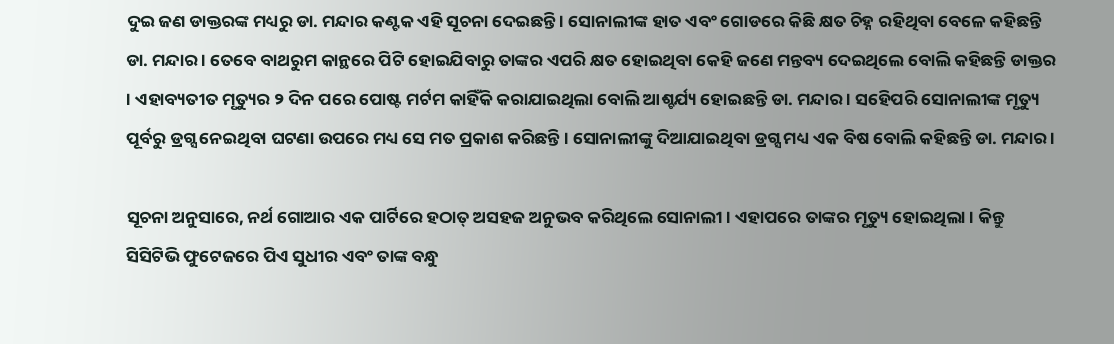ଦୁଇ ଜଣ ଡାକ୍ତରଙ୍କ ମଧ୍ୟରୁ ଡା. ମନ୍ଦାର କଣ୍ଟକ ଏହି ସୂଚନା ଦେଇଛନ୍ତି । ସୋନାଲୀଙ୍କ ହାତ ଏବଂ ଗୋଡରେ କିଛି କ୍ଷତ ଚିହ୍ନ ରହିଥିବା ବେଳେ କହିଛନ୍ତି ଡା. ମନ୍ଦାର । ତେବେ ବାଥରୁମ କାନ୍ଥରେ ପିଟି ହୋଇଯିବାରୁ ତାଙ୍କର ଏପରି କ୍ଷତ ହୋଇଥିବା କେହି ଜଣେ ମନ୍ତବ୍ୟ ଦେଇଥିଲେ ବୋଲି କହିଛନ୍ତି ଡାକ୍ତର । ଏହାବ୍ୟତୀତ ମୃତ୍ୟୁର ୨ ଦିନ ପରେ ପୋଷ୍ଟ ମର୍ଟମ କାହିଁକି କରାଯାଇଥିଲା ବୋଲି ଆଶ୍ଚର୍ଯ୍ୟ ହୋଇଛନ୍ତି ଡା. ମନ୍ଦାର । ସହେିପରି ସୋନାଲୀଙ୍କ ମୃତ୍ୟୁ ପୂର୍ବରୁ ଡ୍ରଗ୍ସ ନେଇଥିବା ଘଟଣା ଉପରେ ମଧ୍ୟ ସେ ମତ ପ୍ରକାଶ କରିଛନ୍ତି । ସୋନାଲୀଙ୍କୁ ଦିଆଯାଇଥିବା ଡ୍ରଗ୍ସ ମଧ୍ୟ ଏକ ବିଷ ବୋଲି କହିଛନ୍ତି ଡା. ମନ୍ଦାର ।

ସୂଚନା ଅନୁସାରେ, ନର୍ଥ ଗୋଆର ଏକ ପାର୍ଟିରେ ହଠାତ୍ ଅସହଜ ଅନୁଭବ କରିଥିଲେ ସୋନାଲୀ । ଏହାପରେ ତାଙ୍କର ମୃତ୍ୟୁ ହୋଇଥିଲା । କିନ୍ତୁ ସିସିଟିଭି ଫୁଟେଜରେ ପିଏ ସୁଧୀର ଏବଂ ତାଙ୍କ ବନ୍ଧୁ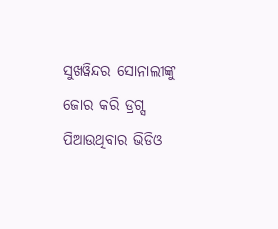ସୁଖୱିନ୍ଦର ସୋନାଲୀଙ୍କୁ ଜୋର କରି ଡ୍ରଗ୍ସ ପିଆଉଥିବାର ଭିଡିଓ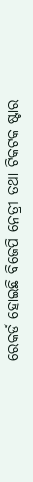ରେକର୍ଡ ହୋଇଛି ବିଜେପି ନେତ୍ରୀ ତଥା ଟିକଟକ ଷ୍ଟାର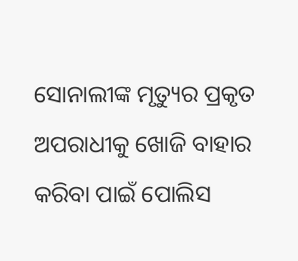ସୋନାଲୀଙ୍କ ମୃତ୍ୟୁର ପ୍ରକୃତ ଅପରାଧୀକୁ ଖୋଜି ବାହାର କରିବା ପାଇଁ ପୋଲିସ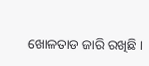ଖୋଳତାଡ ଜାରି ରଖିଛି ।